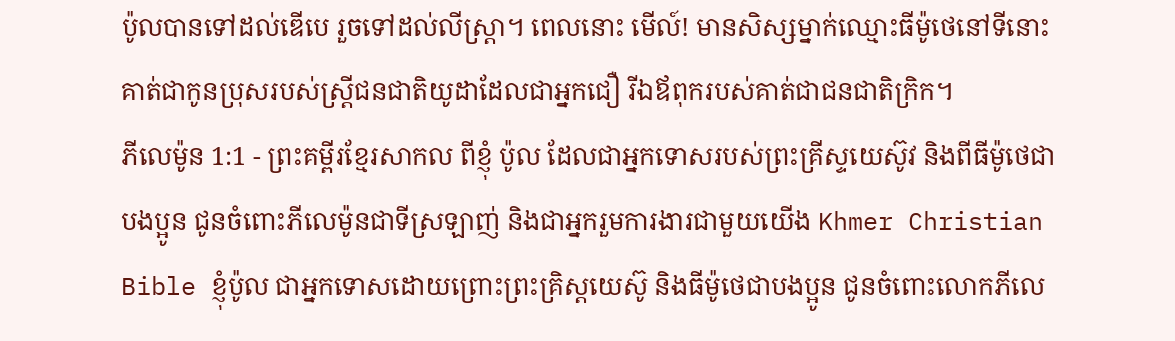ប៉ូលបានទៅដល់ឌើបេ រួចទៅដល់លីស្ត្រា។ ពេលនោះ មើល៍! មានសិស្សម្នាក់ឈ្មោះធីម៉ូថេនៅទីនោះ គាត់ជាកូនប្រុសរបស់ស្ត្រីជនជាតិយូដាដែលជាអ្នកជឿ រីឯឪពុករបស់គាត់ជាជនជាតិក្រិក។
ភីលេម៉ូន 1:1 - ព្រះគម្ពីរខ្មែរសាកល ពីខ្ញុំ ប៉ូល ដែលជាអ្នកទោសរបស់ព្រះគ្រីស្ទយេស៊ូវ និងពីធីម៉ូថេជាបងប្អូន ជូនចំពោះភីលេម៉ូនជាទីស្រឡាញ់ និងជាអ្នករួមការងារជាមួយយើង Khmer Christian Bible ខ្ញុំប៉ូល ជាអ្នកទោសដោយព្រោះព្រះគ្រិស្ដយេស៊ូ និងធីម៉ូថេជាបងប្អូន ជូនចំពោះលោកភីលេ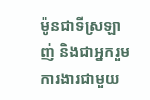ម៉ូនជាទីស្រឡាញ់ និងជាអ្នករួមការងារជាមួយ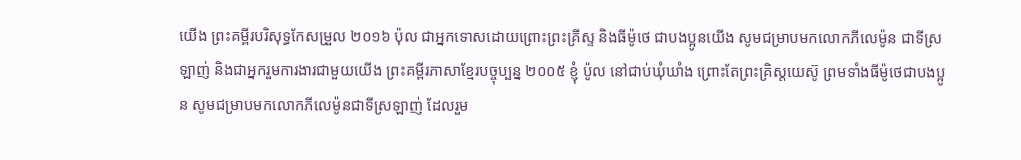យើង ព្រះគម្ពីរបរិសុទ្ធកែសម្រួល ២០១៦ ប៉ុល ជាអ្នកទោសដោយព្រោះព្រះគ្រីស្ទ និងធីម៉ូថេ ជាបងប្អូនយើង សូមជម្រាបមកលោកភីលេម៉ូន ជាទីស្រឡាញ់ និងជាអ្នករួមការងារជាមួយយើង ព្រះគម្ពីរភាសាខ្មែរបច្ចុប្បន្ន ២០០៥ ខ្ញុំ ប៉ូល នៅជាប់ឃុំឃាំង ព្រោះតែព្រះគ្រិស្តយេស៊ូ ព្រមទាំងធីម៉ូថេជាបងប្អូន សូមជម្រាបមកលោកភីលេម៉ូនជាទីស្រឡាញ់ ដែលរួម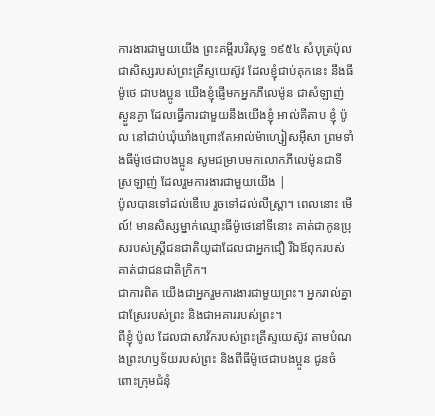ការងារជាមួយយើង ព្រះគម្ពីរបរិសុទ្ធ ១៩៥៤ សំបុត្រប៉ុល ជាសិស្សរបស់ព្រះគ្រីស្ទយេស៊ូវ ដែលខ្ញុំជាប់គុកនេះ នឹងធីម៉ូថេ ជាបងប្អូន យើងខ្ញុំផ្ញើមកអ្នកភីលេម៉ូន ជាសំឡាញ់ស្ងួនភ្ងា ដែលធ្វើការជាមួយនឹងយើងខ្ញុំ អាល់គីតាប ខ្ញុំ ប៉ូល នៅជាប់ឃុំឃាំងព្រោះតែអាល់ម៉ាហ្សៀសអ៊ីសា ព្រមទាំងធីម៉ូថេជាបងប្អូន សូមជម្រាបមកលោកភីលេម៉ូនជាទីស្រឡាញ់ ដែលរួមការងារជាមួយយើង |
ប៉ូលបានទៅដល់ឌើបេ រួចទៅដល់លីស្ត្រា។ ពេលនោះ មើល៍! មានសិស្សម្នាក់ឈ្មោះធីម៉ូថេនៅទីនោះ គាត់ជាកូនប្រុសរបស់ស្ត្រីជនជាតិយូដាដែលជាអ្នកជឿ រីឯឪពុករបស់គាត់ជាជនជាតិក្រិក។
ជាការពិត យើងជាអ្នករួមការងារជាមួយព្រះ។ អ្នករាល់គ្នាជាស្រែរបស់ព្រះ និងជាអគាររបស់ព្រះ។
ពីខ្ញុំ ប៉ូល ដែលជាសាវ័ករបស់ព្រះគ្រីស្ទយេស៊ូវ តាមបំណងព្រះហឫទ័យរបស់ព្រះ និងពីធីម៉ូថេជាបងប្អូន ជូនចំពោះក្រុមជំនុំ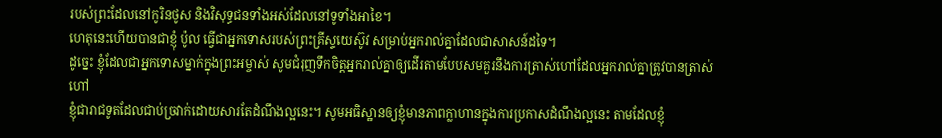របស់ព្រះដែលនៅកូរិនថូស និងវិសុទ្ធជនទាំងអស់ដែលនៅទូទាំងអាខៃ។
ហេតុនេះហើយបានជាខ្ញុំ ប៉ូល ធ្វើជាអ្នកទោសរបស់ព្រះគ្រីស្ទយេស៊ូវ សម្រាប់អ្នករាល់គ្នាដែលជាសាសន៍ដទៃ។
ដូច្នេះ ខ្ញុំដែលជាអ្នកទោសម្នាក់ក្នុងព្រះអម្ចាស់ សូមជំរុញទឹកចិត្តអ្នករាល់គ្នាឲ្យដើរតាមបែបសមគួរនឹងការត្រាស់ហៅដែលអ្នករាល់គ្នាត្រូវបានត្រាស់ហៅ
ខ្ញុំជារាជទូតដែលជាប់ច្រវាក់ដោយសារតែដំណឹងល្អនេះ។ សូមអធិស្ឋានឲ្យខ្ញុំមានភាពក្លាហានក្នុងការប្រកាសដំណឹងល្អនេះ តាមដែលខ្ញុំ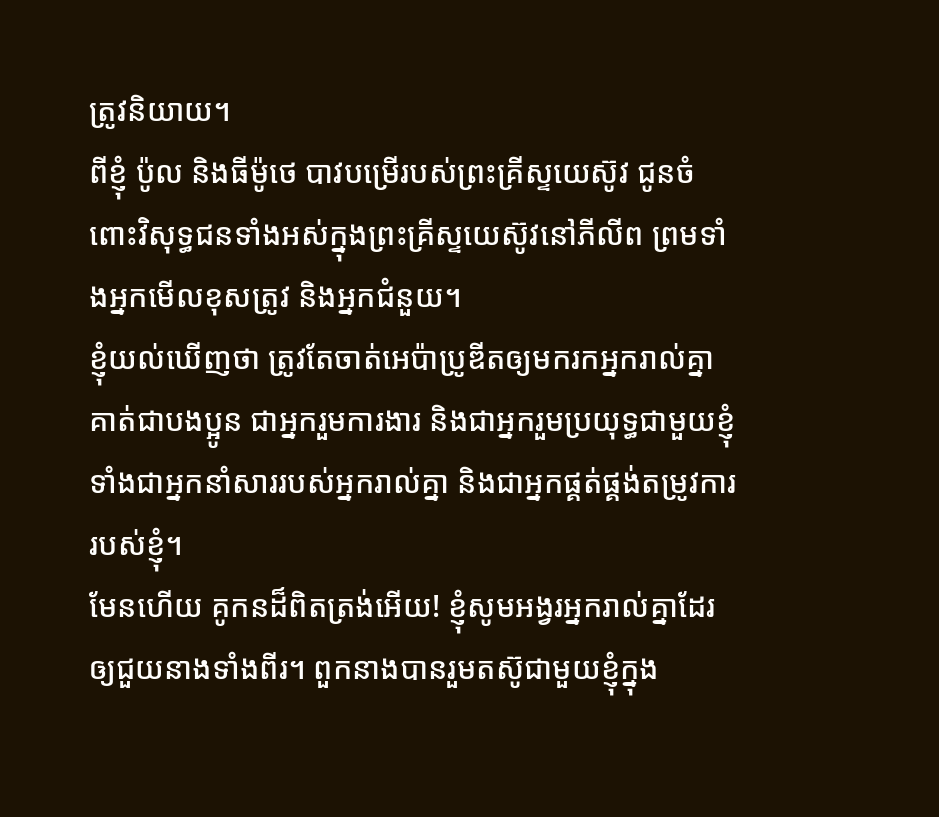ត្រូវនិយាយ។
ពីខ្ញុំ ប៉ូល និងធីម៉ូថេ បាវបម្រើរបស់ព្រះគ្រីស្ទយេស៊ូវ ជូនចំពោះវិសុទ្ធជនទាំងអស់ក្នុងព្រះគ្រីស្ទយេស៊ូវនៅភីលីព ព្រមទាំងអ្នកមើលខុសត្រូវ និងអ្នកជំនួយ។
ខ្ញុំយល់ឃើញថា ត្រូវតែចាត់អេប៉ាប្រូឌីតឲ្យមករកអ្នករាល់គ្នា គាត់ជាបងប្អូន ជាអ្នករួមការងារ និងជាអ្នករួមប្រយុទ្ធជាមួយខ្ញុំ ទាំងជាអ្នកនាំសាររបស់អ្នករាល់គ្នា និងជាអ្នកផ្គត់ផ្គង់តម្រូវការរបស់ខ្ញុំ។
មែនហើយ គូកនដ៏ពិតត្រង់អើយ! ខ្ញុំសូមអង្វរអ្នករាល់គ្នាដែរ ឲ្យជួយនាងទាំងពីរ។ ពួកនាងបានរួមតស៊ូជាមួយខ្ញុំក្នុង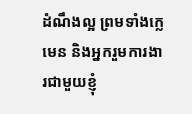ដំណឹងល្អ ព្រមទាំងក្លេមេន និងអ្នករួមការងារជាមួយខ្ញុំ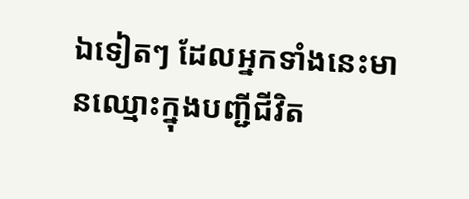ឯទៀតៗ ដែលអ្នកទាំងនេះមានឈ្មោះក្នុងបញ្ជីជីវិត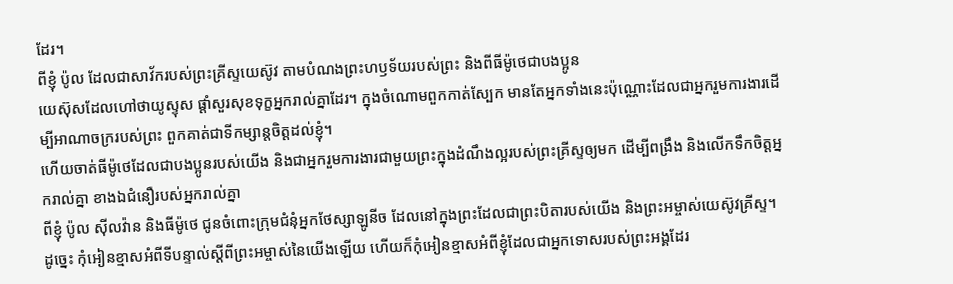ដែរ។
ពីខ្ញុំ ប៉ូល ដែលជាសាវ័ករបស់ព្រះគ្រីស្ទយេស៊ូវ តាមបំណងព្រះហឫទ័យរបស់ព្រះ និងពីធីម៉ូថេជាបងប្អូន
យេស៊ុសដែលហៅថាយូស្ទុស ផ្ដាំសួរសុខទុក្ខអ្នករាល់គ្នាដែរ។ ក្នុងចំណោមពួកកាត់ស្បែក មានតែអ្នកទាំងនេះប៉ុណ្ណោះដែលជាអ្នករួមការងារដើម្បីអាណាចក្ររបស់ព្រះ ពួកគាត់ជាទីកម្សាន្តចិត្តដល់ខ្ញុំ។
ហើយចាត់ធីម៉ូថេដែលជាបងប្អូនរបស់យើង និងជាអ្នករួមការងារជាមួយព្រះក្នុងដំណឹងល្អរបស់ព្រះគ្រីស្ទឲ្យមក ដើម្បីពង្រឹង និងលើកទឹកចិត្តអ្នករាល់គ្នា ខាងឯជំនឿរបស់អ្នករាល់គ្នា
ពីខ្ញុំ ប៉ូល ស៊ីលវ៉ាន និងធីម៉ូថេ ជូនចំពោះក្រុមជំនុំអ្នកថែស្សាឡូនីច ដែលនៅក្នុងព្រះដែលជាព្រះបិតារបស់យើង និងព្រះអម្ចាស់យេស៊ូវគ្រីស្ទ។
ដូច្នេះ កុំអៀនខ្មាសអំពីទីបន្ទាល់ស្ដីពីព្រះអម្ចាស់នៃយើងឡើយ ហើយក៏កុំអៀនខ្មាសអំពីខ្ញុំដែលជាអ្នកទោសរបស់ព្រះអង្គដែរ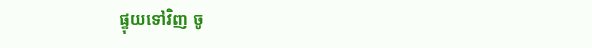ផ្ទុយទៅវិញ ចូ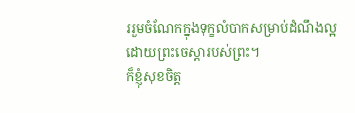ររួមចំណែកក្នុងទុក្ខលំបាកសម្រាប់ដំណឹងល្អដោយព្រះចេស្ដារបស់ព្រះ។
ក៏ខ្ញុំសុខចិត្ត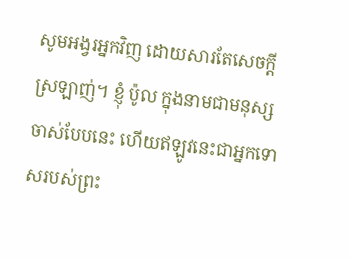សូមអង្វរអ្នកវិញ ដោយសារតែសេចក្ដីស្រឡាញ់។ ខ្ញុំ ប៉ូល ក្នុងនាមជាមនុស្សចាស់បែបនេះ ហើយឥឡូវនេះជាអ្នកទោសរបស់ព្រះ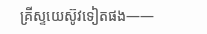គ្រីស្ទយេស៊ូវទៀតផង——